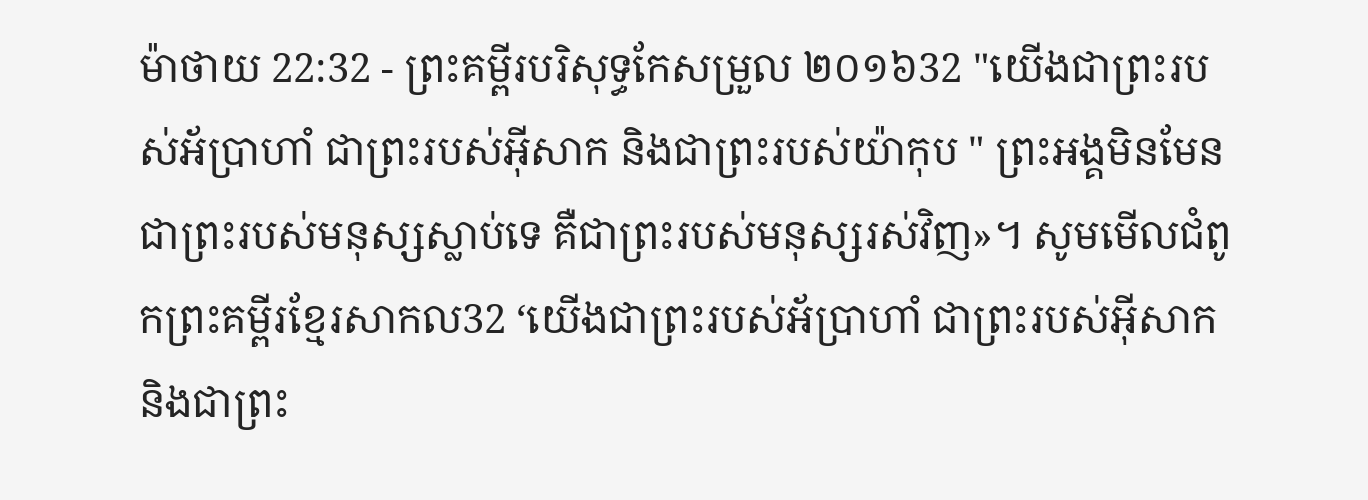ម៉ាថាយ 22:32 - ព្រះគម្ពីរបរិសុទ្ធកែសម្រួល ២០១៦32 "យើងជាព្រះរបស់អ័ប្រាហាំ ជាព្រះរបស់អ៊ីសាក និងជាព្រះរបស់យ៉ាកុប " ព្រះអង្គមិនមែនជាព្រះរបស់មនុស្សស្លាប់ទេ គឺជាព្រះរបស់មនុស្សរស់វិញ»។ សូមមើលជំពូកព្រះគម្ពីរខ្មែរសាកល32 ‘យើងជាព្រះរបស់អ័ប្រាហាំ ជាព្រះរបស់អ៊ីសាក និងជាព្រះ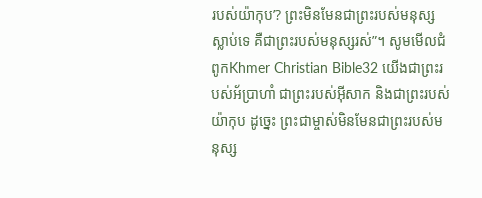របស់យ៉ាកុប’? ព្រះមិនមែនជាព្រះរបស់មនុស្សស្លាប់ទេ គឺជាព្រះរបស់មនុស្សរស់”។ សូមមើលជំពូកKhmer Christian Bible32 យើងជាព្រះរបស់អ័បា្រហាំ ជាព្រះរបស់អ៊ីសាក និងជាព្រះរបស់យ៉ាកុប ដូច្នេះ ព្រះជាម្ចាស់មិនមែនជាព្រះរបស់មនុស្ស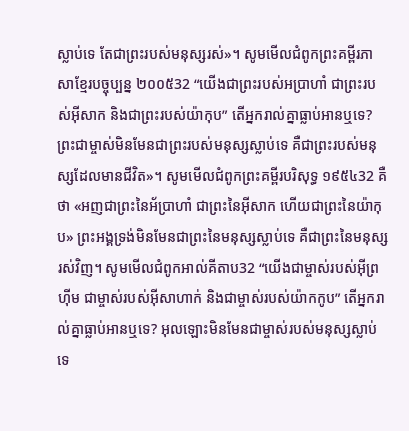ស្លាប់ទេ តែជាព្រះរបស់មនុស្សរស់»។ សូមមើលជំពូកព្រះគម្ពីរភាសាខ្មែរបច្ចុប្បន្ន ២០០៥32 “យើងជាព្រះរបស់អប្រាហាំ ជាព្រះរបស់អ៊ីសាក និងជាព្រះរបស់យ៉ាកុប” តើអ្នករាល់គ្នាធ្លាប់អានឬទេ? ព្រះជាម្ចាស់មិនមែនជាព្រះរបស់មនុស្សស្លាប់ទេ គឺជាព្រះរបស់មនុស្សដែលមានជីវិត»។ សូមមើលជំពូកព្រះគម្ពីរបរិសុទ្ធ ១៩៥៤32 គឺថា «អញជាព្រះនៃអ័ប្រាហាំ ជាព្រះនៃអ៊ីសាក ហើយជាព្រះនៃយ៉ាកុប» ព្រះអង្គទ្រង់មិនមែនជាព្រះនៃមនុស្សស្លាប់ទេ គឺជាព្រះនៃមនុស្សរស់វិញ។ សូមមើលជំពូកអាល់គីតាប32 “យើងជាម្ចាស់របស់អ៊ីព្រហ៊ីម ជាម្ចាស់របស់អ៊ីសាហាក់ និងជាម្ចាស់របស់យ៉ាកកូប” តើអ្នករាល់គ្នាធ្លាប់អានឬទេ? អុលឡោះមិនមែនជាម្ចាស់របស់មនុស្សស្លាប់ទេ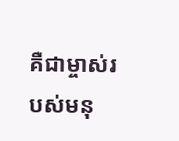គឺជាម្ចាស់របស់មនុ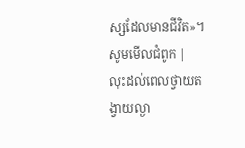ស្សដែលមានជីវិត»។ សូមមើលជំពូក |
លុះដល់ពេលថ្វាយតង្វាយល្ងា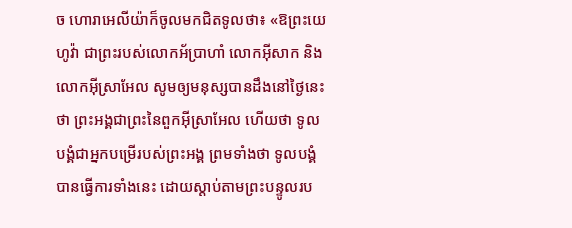ច ហោរាអេលីយ៉ាក៏ចូលមកជិតទូលថា៖ «ឱព្រះយេហូវ៉ា ជាព្រះរបស់លោកអ័ប្រាហាំ លោកអ៊ីសាក និងលោកអ៊ីស្រាអែល សូមឲ្យមនុស្សបានដឹងនៅថ្ងៃនេះថា ព្រះអង្គជាព្រះនៃពួកអ៊ីស្រាអែល ហើយថា ទូលបង្គំជាអ្នកបម្រើរបស់ព្រះអង្គ ព្រមទាំងថា ទូលបង្គំបានធ្វើការទាំងនេះ ដោយស្តាប់តាមព្រះបន្ទូលរប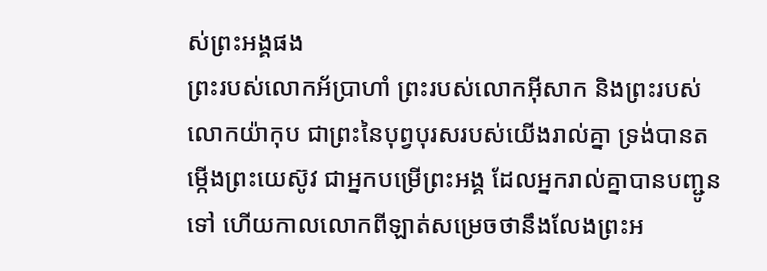ស់ព្រះអង្គផង
ព្រះរបស់លោកអ័ប្រាហាំ ព្រះរបស់លោកអ៊ីសាក និងព្រះរបស់លោកយ៉ាកុប ជាព្រះនៃបុព្វបុរសរបស់យើងរាល់គ្នា ទ្រង់បានតម្កើងព្រះយេស៊ូវ ជាអ្នកបម្រើព្រះអង្គ ដែលអ្នករាល់គ្នាបានបញ្ជូនទៅ ហើយកាលលោកពីឡាត់សម្រេចថានឹងលែងព្រះអ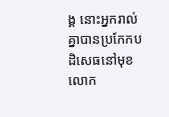ង្គ នោះអ្នករាល់គ្នាបានប្រកែកបដិសេធនៅមុខលោក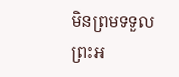មិនព្រមទទួលព្រះអ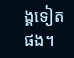ង្គទៀតផង។